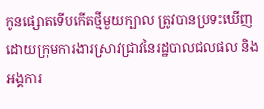កូនផ្សោតទើបកើតថ្មីមួយក្បាល ត្រូវបានប្រទះឃើញដោយក្រុមការងារស្រាវជ្រាវនៃរដ្ឋបាលជលផល និងអង្គការ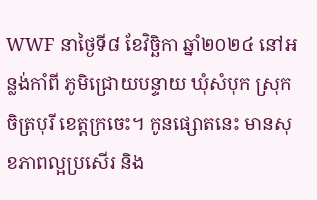WWF នាថ្ងៃទី៨ ខែវិច្ឆិកា ឆ្នាំ២០២៤ នៅអន្លង់កាំពី ភូមិជ្រោយបន្ទាយ ឃុំសំបុក ស្រុកចិត្របុរី ខេត្តក្រចេះ។ កូនផ្សោតនេះ មានសុខភាពល្អប្រសើរ និង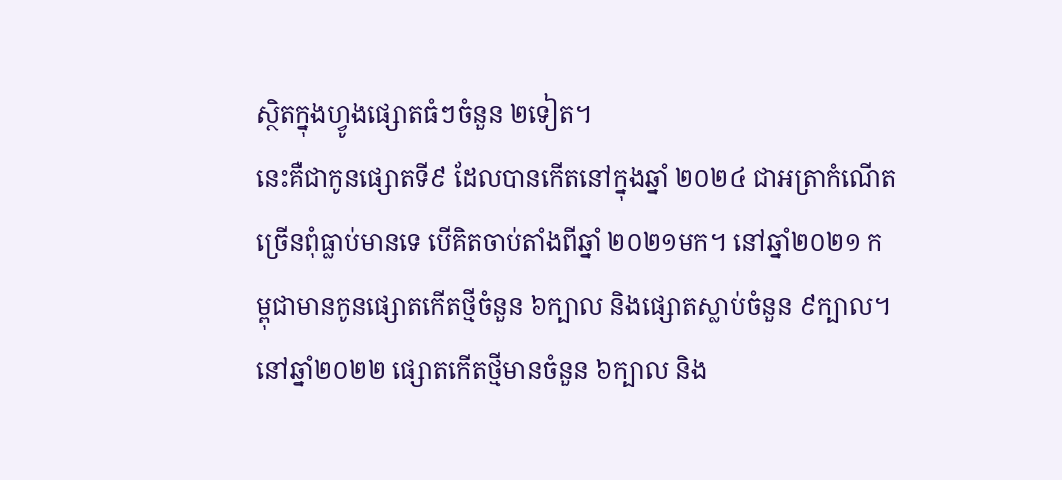ស្ថិតក្នុងហ្វូងផ្សោតធំៗចំនួន ២ទៀត។
នេះគឺជាកូនផ្សោតទី៩ ដែលបានកើតនៅក្នុងឆ្នាំ ២០២៤ ជាអត្រាកំណើតច្រើនពុំធ្លាប់មានទេ បើគិតចាប់តាំងពីឆ្នាំ ២០២១មក។ នៅឆ្នាំ២០២១ កម្ពុជាមានកូនផ្សោតកើតថ្មីចំនួន ៦ក្បាល និងផ្សោតស្លាប់ចំនួន ៩ក្បាល។ នៅឆ្នាំ២០២២ ផ្សោតកើតថ្មីមានចំនួន ៦ក្បាល និង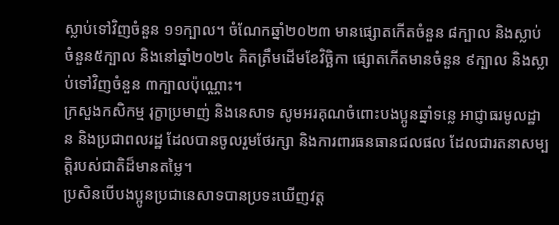ស្លាប់ទៅវិញចំនួន ១១ក្បាល។ ចំណែកឆ្នាំ២០២៣ មានផ្សោតកើតចំនួន ៨ក្បាល និងស្លាប់ចំនួន៥ក្បាល និងនៅឆ្នាំ២០២៤ គិតត្រឹមដើមខែវិច្ឆិកា ផ្សោតកើតមានចំនួន ៩ក្បាល និងស្លាប់ទៅវិញចំនួន ៣ក្បាលប៉ុណ្ណោះ។
ក្រសួងកសិកម្ម រុក្ខាប្រមាញ់ និងនេសាទ សូមអរគុណចំពោះបងប្អូនឆ្នាំទន្លេ អាជ្ញាធរមូលដ្ឋាន និងប្រជាពលរដ្ឋ ដែលបានចូលរួមថែរក្សា និងការពារធនធានជលផល ដែលជារតនាសម្បត្តិរបស់ជាតិដ៏មានតម្លៃ។
ប្រសិនបើបងប្អូនប្រជានេសាទបានប្រទះឃើញវត្ត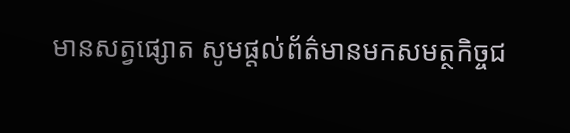មានសត្វផ្សោត សូមផ្តល់ព័ត៌មានមកសមត្ថកិច្ចជ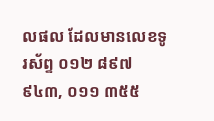លផល ដែលមានលេខទូរស័ព្ទ ០១២ ៨៩៧ ៩៤៣, ០១១ ៣៥៥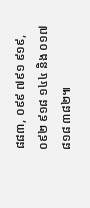៨៨៣, ០៩៩ ៧៩១ ៩១៩, ០៩២ ៩១៨ ១៤៤ និង ០១៧ ៨១៨ ៣៨២៕